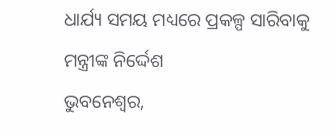ଧାର୍ଯ୍ୟ ସମୟ ମଧ୍ୟରେ ପ୍ରକଳ୍ପ ସାରିବାକୁ ମନ୍ତ୍ରୀଙ୍କ ନିର୍ଦ୍ଦେଶ
ଭୁବନେଶ୍ୱର,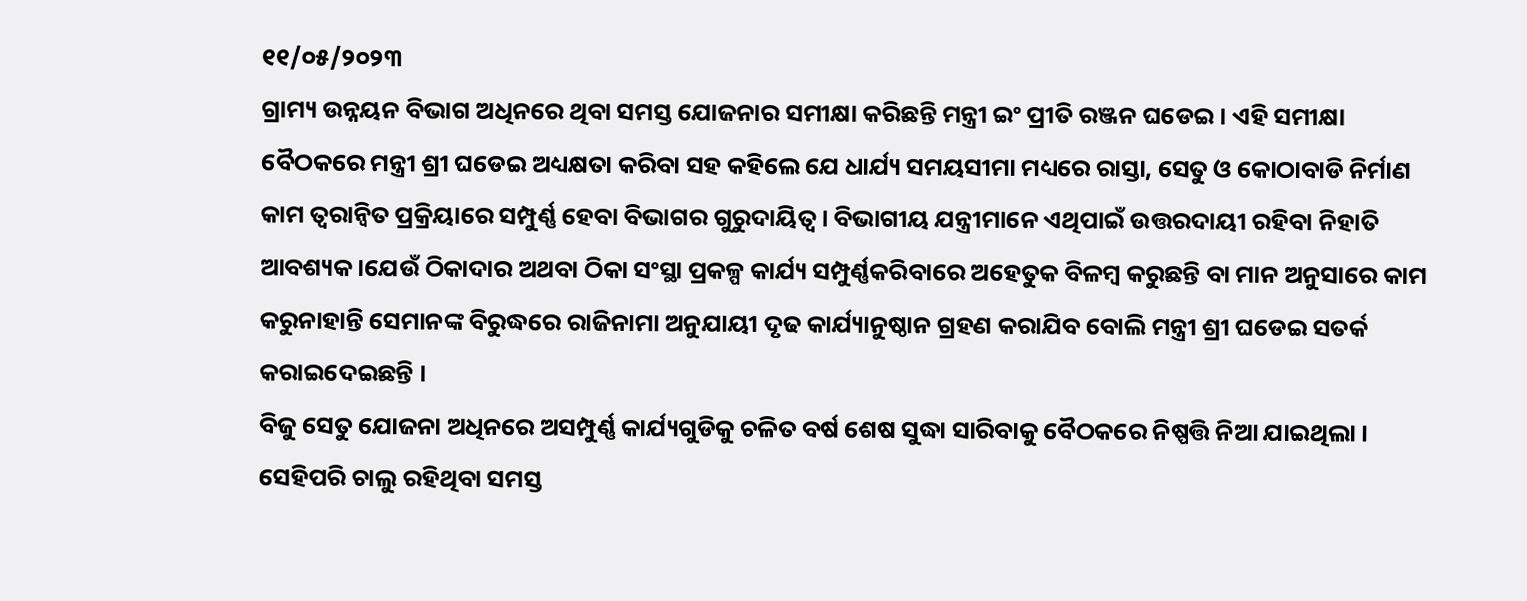୧୧/୦୫/୨୦୨୩
ଗ୍ରାମ୍ୟ ଉନ୍ନୟନ ବିଭାଗ ଅଧିନରେ ଥିବା ସମସ୍ତ ଯୋଜନାର ସମୀକ୍ଷା କରିଛନ୍ତି ମନ୍ତ୍ରୀ ଇଂ ପ୍ରୀତି ରଞ୍ଜନ ଘଡେଇ। ଏହି ସମୀକ୍ଷା ବୈଠକରେ ମନ୍ତ୍ରୀ ଶ୍ରୀ ଘଡେଇ ଅଧ୍ୟକ୍ଷତା କରିବା ସହ କହିଲେ ଯେ ଧାର୍ଯ୍ୟ ସମୟସୀମା ମଧ୍ୟରେ ରାସ୍ତା, ସେତୁ ଓ କୋଠାବାଡି ନିର୍ମାଣ କାମ ତ୍ୱରାନ୍ୱିତ ପ୍ରକ୍ରିୟାରେ ସମ୍ପୁର୍ଣ୍ଣ ହେବା ବିଭାଗର ଗୁରୁଦାୟିତ୍ୱ। ବିଭାଗୀୟ ଯନ୍ତ୍ରୀମାନେ ଏଥିପାଇଁ ଉତ୍ତରଦାୟୀ ରହିବା ନିହାତି ଆବଶ୍ୟକ ।ଯେଉଁ ଠିକାଦାର ଅଥବା ଠିକା ସଂସ୍ଥା ପ୍ରକଳ୍ପ କାର୍ଯ୍ୟ ସମ୍ପୁର୍ଣ୍ଣକରିବାରେ ଅହେତୁକ ବିଳମ୍ବ କରୁଛନ୍ତି ବା ମାନ ଅନୁସାରେ କାମ କରୁନାହାନ୍ତି ସେମାନଙ୍କ ବିରୁଦ୍ଧରେ ରାଜିନାମା ଅନୁଯାୟୀ ଦୃଢ କାର୍ଯ୍ୟାନୁଷ୍ଠାନ ଗ୍ରହଣ କରାଯିବ ବୋଲି ମନ୍ତ୍ରୀ ଶ୍ରୀ ଘଡେଇ ସତର୍କ କରାଇଦେଇଛନ୍ତି ।
ବିଜୁ ସେତୁ ଯୋଜନା ଅଧିନରେ ଅସମ୍ପୁର୍ଣ୍ଣ କାର୍ଯ୍ୟଗୁଡିକୁ ଚଳିତ ବର୍ଷ ଶେଷ ସୁଦ୍ଧା ସାରିବାକୁ ବୈଠକରେ ନିଷ୍ପତ୍ତି ନିଆ ଯାଇଥିଲା । ସେହିପରି ଚାଲୁ ରହିଥିବା ସମସ୍ତ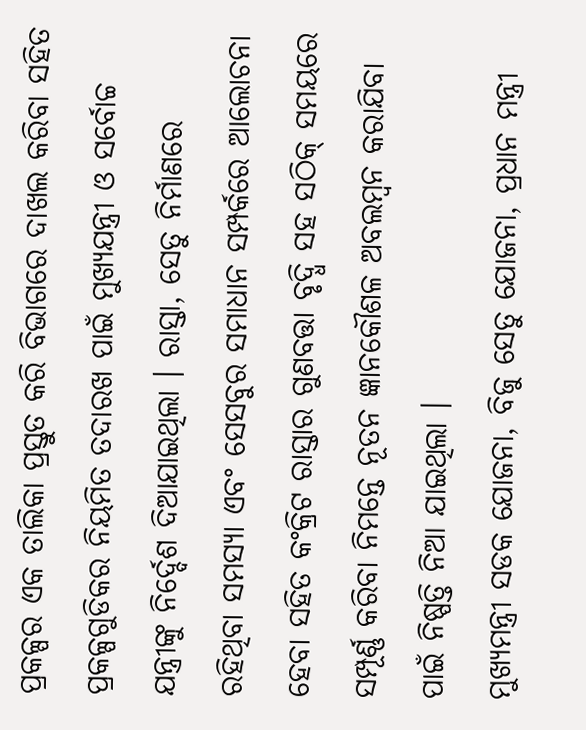ପ୍ରକଳ୍ପର ଏକ ତାଲିକା ପ୍ରସ୍ତୁତ କରି ବିଭାଗରେ ଦାଖଲ କରିବା ସହିତ ପ୍ରକଳ୍ପଗୁଡିକର ନିୟମିତ ତଦାରଖ ପାଇଁ ମୁଖ୍ୟଯନ୍ତ୍ରୀ ଓ ସର୍ବୋଚ୍ଚ ଯନ୍ତ୍ରୀଙ୍କୁ ନିର୍ଦ୍ଦେଶ ଦିଆଯାଇଥିଲା । ରାସ୍ତା, ସେତୁ ନିର୍ମାଣରେ ରହିଥିବା ସମସ୍ୟା ଏବଂ ସେସବୁର ସମାଧାନ ସମ୍ପର୍କରେ ଆଲୋଚନା ହେବା ସହିତ କଂକ୍ରିଟ ରାସ୍ତାର ଗୁଣବତ୍ତା ବୃଦ୍ଧି ସହ ସଠିକ୍ ସମୟରେ ସମ୍ପୂର୍ଣ୍ଣ କରିବା ନିମନ୍ତେ ନୂତନ ଜ୍ଞାନକୌଶଳ ଅବଲମ୍ବନ କରାଯିବା ପାଇଁ ନିଷ୍ପତ୍ତି ନିଆ ଯାଇଥିଲା ।
ମୁଖ୍ୟମନ୍ତ୍ରୀ ସଡକ ଯୋଜନା, ବିଜୁ ସେତୁ ଯୋଜନା, ପ୍ରଧାନ ମନ୍ତ୍ରୀ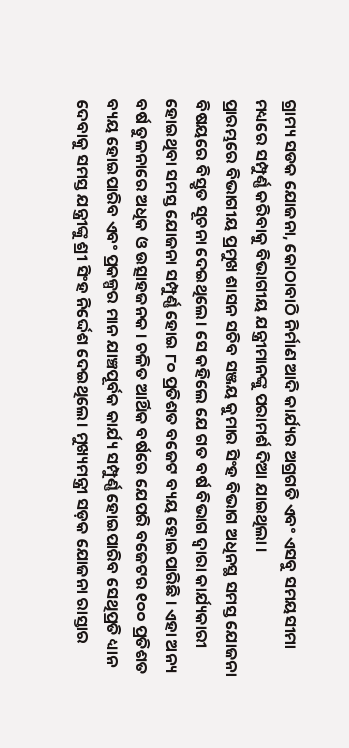ଗ୍ରାମ୍ୟ ସଡକ ଯୋଜନା, କୋଠାବାଠି ନିର୍ମାଣ ଆଦି କାର୍ଯ୍ୟର ଅଗ୍ରଗତି ଏବଂ ଏସବୁ ସମୟସୀମା ମଧ୍ୟରେ ସମ୍ପୁର୍ଣ୍ଣ କରିବାକୁ ବିଭାଗୀୟ ଯନ୍ତ୍ରୀମାନଙ୍କୁ ପରାମର୍ଶ ଦିଆ ଯାଇଥିଲା ।
ପ୍ରାରମ୍ଭରେ ବିଭାଗୀୟ ପ୍ରମୁଖ ଶାସନ ସଚିବ ସଞ୍ଜୟ କୁମାର ସିଂହ ବିଭାଗ ଅଧିନସ୍ଥ ସମସ୍ତ ଯୋଜନା ବିଷୟରେ ବିସ୍ତୃତ ସୂଚନା ଦେଇଥିଲେ। ସେ କହିଲେ ଯେ ଗତ ବର୍ଷ ବିଭାଗ ଦ୍ୱାରା କାର୍ଯ୍ୟକାରୀ ହୋଇଥିବା ସମସ୍ତ ଯୋଜନା ସମ୍ପୁର୍ଣ୍ଣ ହୋଇ ୮୦ ପ୍ରତିଶତ ବଜେଟ ବ୍ୟୟ ହୋଇପାରିଛି । ଏହା ଅନ୍ୟ ବର୍ଷ ତୁଳନାରେ ଅଧିକ ଓ ଉତ୍ସାହଜନକ । ଚଳିତ ଆର୍ଥିକ ବର୍ଷରେ ଯେପରି ବଜେଟର ୧୦୦ ପ୍ରତିଶତ ବ୍ୟୟ ହୋଇପାରିବ ଏବଂ ପ୍ରକଳ୍ପର ମାନ ଯାଞ୍ଚପୂର୍ବକ କାର୍ଯ୍ୟ ସମ୍ପୁର୍ଣ୍ଣ ହୋଇପାରିବ ସେଥିପ୍ରତି ଧ୍ୟାନ ଦେବାକୁ ସମସ୍ତ ଯନ୍ତ୍ରୀଙ୍କୁ ଶ୍ରୀ ସିଂହ ନିର୍ଦ୍ଦେଶ ଦେଇଥିଲେ। ମୁଖ୍ୟମନ୍ତ୍ରୀ ସଡ଼କ ଯୋଜନା ରାସ୍ତାର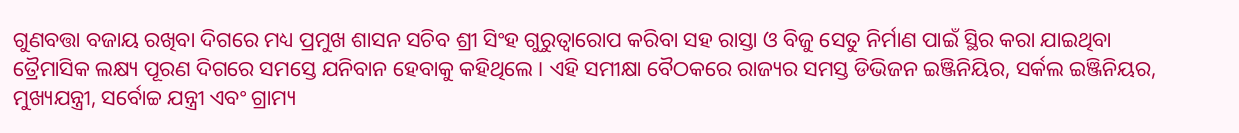ଗୁଣବତ୍ତା ବଜାୟ ରଖିବା ଦିଗରେ ମଧ୍ୟ ପ୍ରମୁଖ ଶାସନ ସଚିବ ଶ୍ରୀ ସିଂହ ଗୁରୁତ୍ୱାରୋପ କରିବା ସହ ରାସ୍ତା ଓ ବିଜୁ ସେତୁ ନିର୍ମାଣ ପାଇଁ ସ୍ଥିର କରା ଯାଇଥିବା ତ୍ରୈମାସିକ ଲକ୍ଷ୍ୟ ପୂରଣ ଦିଗରେ ସମସ୍ତେ ଯନିବାନ ହେବାକୁ କହିଥିଲେ । ଏହି ସମୀକ୍ଷା ବୈଠକରେ ରାଜ୍ୟର ସମସ୍ତ ଡିଭିଜନ ଇଞ୍ଜିନିୟିର, ସର୍କଲ ଇଞ୍ଜିନିୟର, ମୁଖ୍ୟଯନ୍ତ୍ରୀ, ସର୍ବୋଚ୍ଚ ଯନ୍ତ୍ରୀ ଏବଂ ଗ୍ରାମ୍ୟ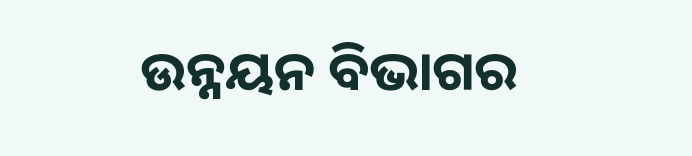ଉନ୍ନୟନ ବିଭାଗର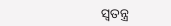ସ୍ୱତନ୍ତ୍ର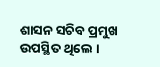ଶାସନ ସଚିବ ପ୍ରମୁଖ ଉପସ୍ଥିତ ଥିଲେ ।